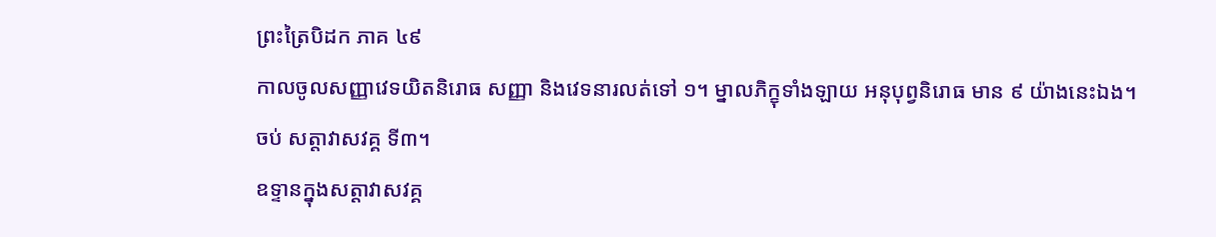ព្រះត្រៃបិដក ភាគ ៤៩
កាលចូលសញ្ញាវេទយិតនិរោធ សញ្ញា និងវេទនារលត់ទៅ ១។ ម្នាលភិក្ខុទាំងឡាយ អនុបុព្វនិរោធ មាន ៩ យ៉ាងនេះឯង។
ចប់ សត្តាវាសវគ្គ ទី៣។
ឧទ្ទានក្នុងសត្តាវាសវគ្គ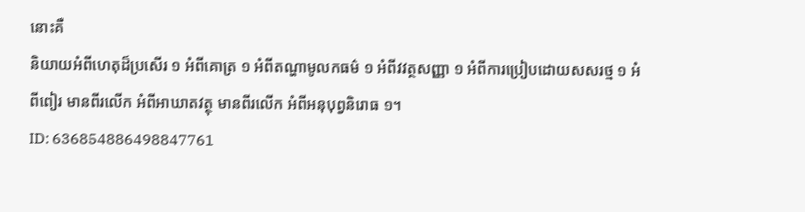នោះគឺ
និយាយអំពីហេតុដ៏ប្រសើរ ១ អំពីគោត្រ ១ អំពីតណ្ហាមូលកធម៌ ១ អំពីវវត្ថសញ្ញា ១ អំពីការប្រៀបដោយសសរថ្ម ១ អំពីពៀរ មានពីរលើក អំពីអាឃាតវត្ថុ មានពីរលើក អំពីអនុបុព្វនិរោធ ១។
ID: 636854886498847761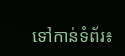ទៅកាន់ទំព័រ៖